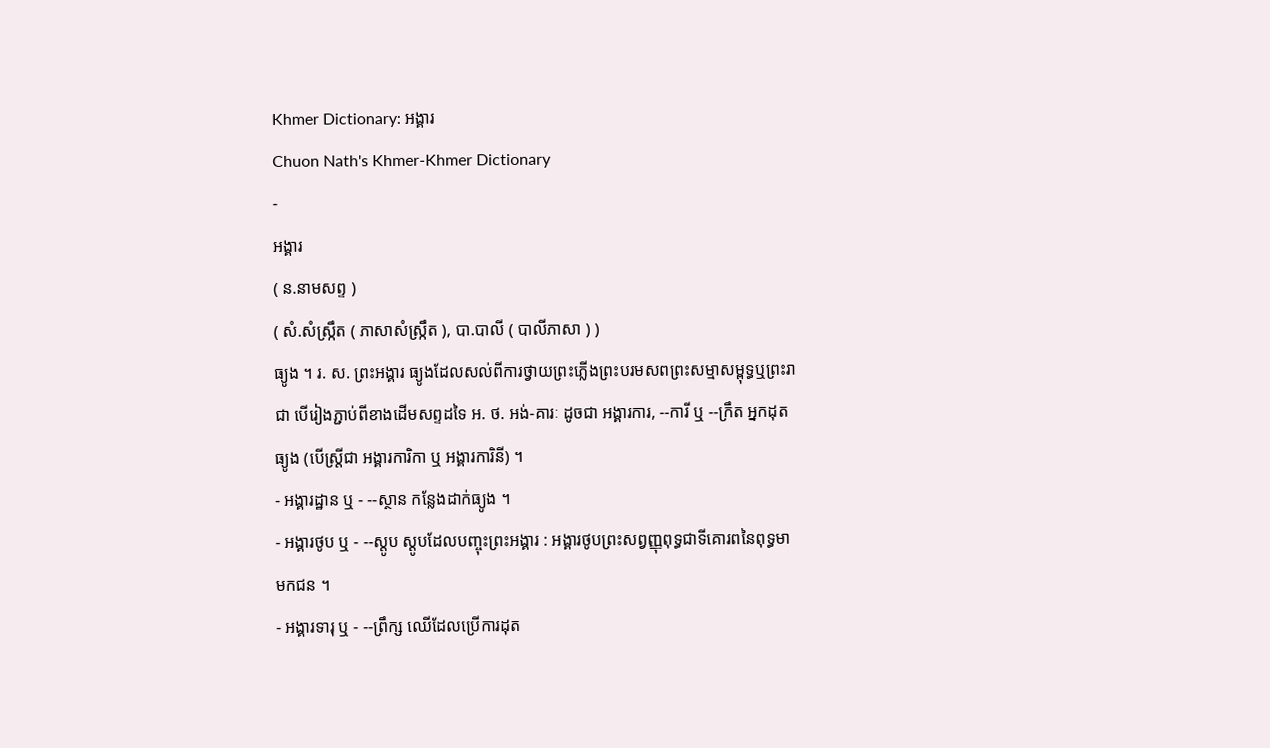Khmer Dictionary: អង្គារ
Chuon Nath's Khmer-Khmer Dictionary
-
អង្គារ
( ន.នាមសព្ទ )
( សំ.សំស្រ្កឹត ( ភាសាសំស្រ្កឹត ), បា.បាលី ( បាលីភាសា ) )
ធ្យូង ។ រ. ស. ព្រះអង្គារ ធ្យូងដែលសល់ពីការថ្វាយព្រះភ្លើងព្រះបរមសពព្រះសម្មាសម្ពុទ្ធឬព្រះរាជា បើរៀងភ្ជាប់ពីខាងដើមសព្ទដទៃ អ. ថ. អង់-គារៈ ដូចជា អង្គារការ, --ការី ឬ --ក្រឹត អ្នកដុតធ្យូង (បើស្ត្រីជា អង្គារការិកា ឬ អង្គារការិនី) ។
- អង្គារដ្ឋាន ឬ - --ស្ថាន កន្លែងដាក់ធ្យូង ។
- អង្គារថូប ឬ - --ស្តូប ស្តូបដែលបញ្ចុះព្រះអង្គារ : អង្គារថូបព្រះសព្វញ្ញុពុទ្ធជាទីគោរពនៃពុទ្ធមាមកជន ។
- អង្គារទារុ ឬ - --ព្រឹក្ស ឈើដែលប្រើការដុត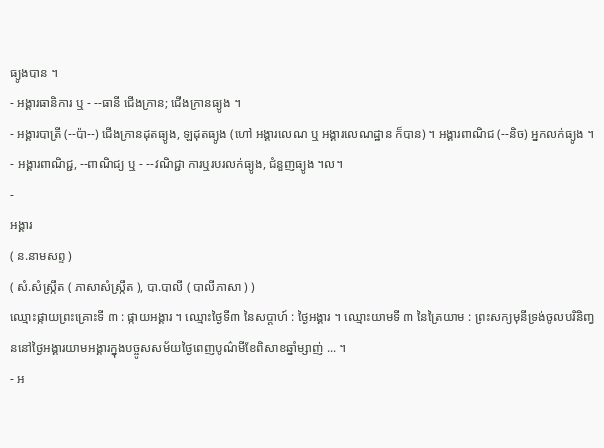ធ្យូងបាន ។
- អង្គារធានិការ ឬ - --ធានី ជើងក្រាន; ជើងក្រានធ្យូង ។
- អង្គារបាត្រី (--ប៉ា--) ជើងក្រានដុតធ្យូង, ឡដុតធ្យូង (ហៅ អង្គារលេណ ឬ អង្គារលេណដ្ឋាន ក៏បាន) ។ អង្គារពាណិជ (--និច) អ្នកលក់ធ្យូង ។
- អង្គារពាណិជ្ជ, --ពាណិជ្យ ឬ - --វណិជ្ជា ការឬរបរលក់ធ្យូង, ជំនួញធ្យូង ។ល។
-
អង្គារ
( ន.នាមសព្ទ )
( សំ.សំស្រ្កឹត ( ភាសាសំស្រ្កឹត ), បា.បាលី ( បាលីភាសា ) )
ឈ្មោះផ្កាយព្រះគ្រោះទី ៣ : ផ្កាយអង្គារ ។ ឈ្មោះថ្ងៃទី៣ នៃសប្តាហ៍ : ថ្ងៃអង្គារ ។ ឈ្មោះយាមទី ៣ នៃត្រៃយាម : ព្រះសក្យមុនីទ្រង់ចូលបរិនិញ្វននៅថ្ងៃអង្គារយាមអង្គារក្នុងបច្ចូសសម័យថ្ងៃពេញបូណ៌មីខែពិសាខឆ្នាំម្សាញ់ ... ។
- អ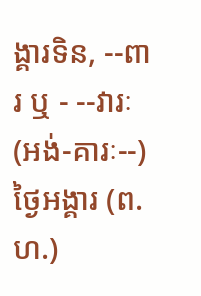ង្គារទិន, --ពារ ឬ - --វារៈ (អង់-គារៈ--) ថ្ងៃអង្គារ (ព. ហ.)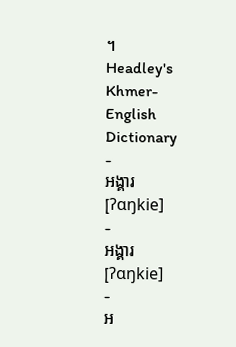។
Headley's Khmer-English Dictionary
-
អង្គារ
[ʔɑŋkie]
-
អង្គារ
[ʔɑŋkie]
-
អ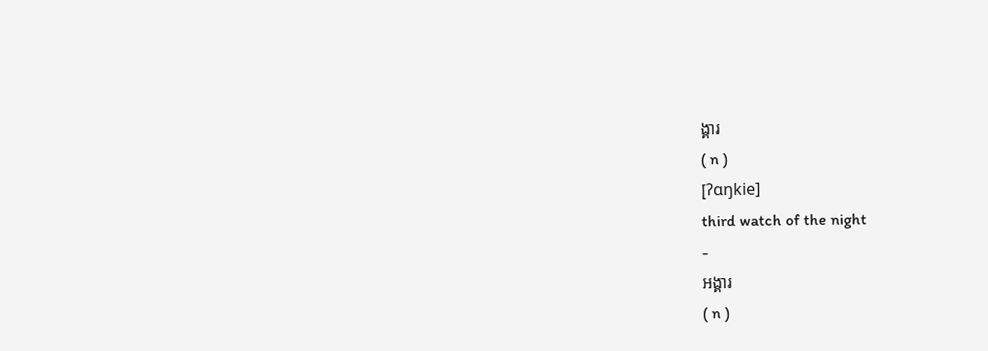ង្គារ
( n )
[ʔɑŋkie]
third watch of the night
-
អង្គារ
( n )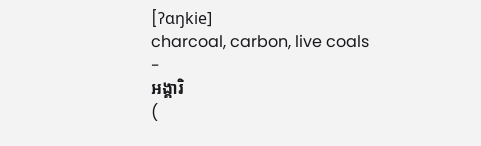[ʔɑŋkie]
charcoal, carbon, live coals
-
អង្គារិ
(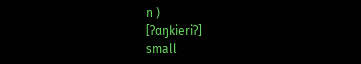n )
[ʔɑŋkieriʔ]
small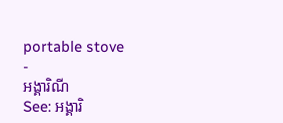portable stove
-
អង្គារិណី
See: អង្គារិ